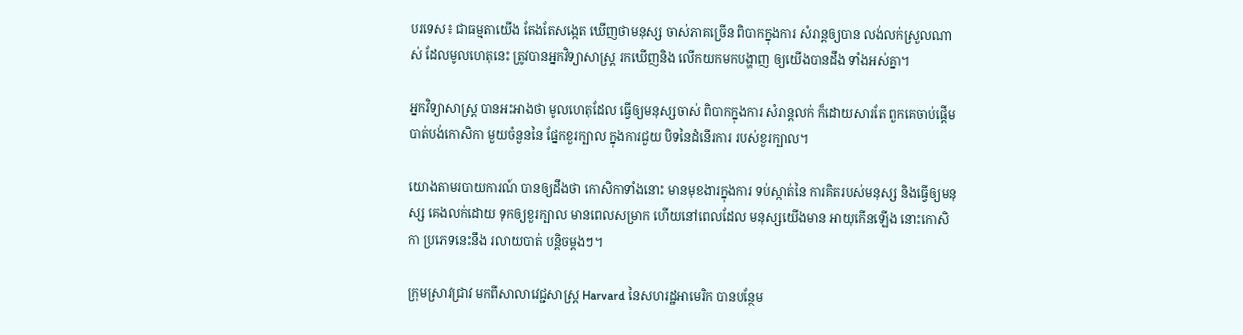បរទេស៖ ជាធម្មតាយើង តែងតែសង្កេត ឃើញថាមនុស្ស ចាស់ភាគច្រើន ពិបាកក្នុងការ សំរាន្តឲ្យបាន លង់លក់ស្រួលណាស់ ដែលមូលហេតុនេះ ត្រូវបានអ្នកវិទ្យាសាស្រ្ត រកឃើញនិង លើកយកមកបង្ហាញ ឲ្យយើងបានដឹង ទាំងអស់គ្នា។

អ្នកវិទ្យាសាស្រ្ត បានអះអាងថា មូលហេតុដែល ធ្វើឲ្យមនុស្សចាស់ ពិបាកក្នុងការ សំរាន្តលក់ ក៏ដោយសារតែ ពួកគេចាប់ផ្តើម បាត់បង់កោសិកា មួយចំនួននៃ ផ្នែកខួរក្បាល ក្នុងការជួយ បិទនៃដំនើរការ របស់ខួរក្បាល។

យោងតាមរបាយការណ៍ បានឲ្យដឹងថា កោសិកាទាំងនោះ មានមុខងារក្នុងការ ទប់ស្កាត់នៃ ការគិតរបស់មនុស្ស និងធ្វើឲ្យមនុស្ស គេងលក់ដោយ ទុកឲ្យខួរក្បាល មានពេលសម្រាក ហើយនៅពេលដែល មនុស្សយើងមាន អាយុកើនឡើង នោះកោសិកា ប្រភេទនេះនឹង រលាយបាត់ បន្តិចម្តងៗ។

ក្រុមស្រាវជ្រាវ មកពីសាលាវេជ្ជសាស្ត្រ Harvard នៃសហរដ្ឋអាមេរិក បានបន្ថែម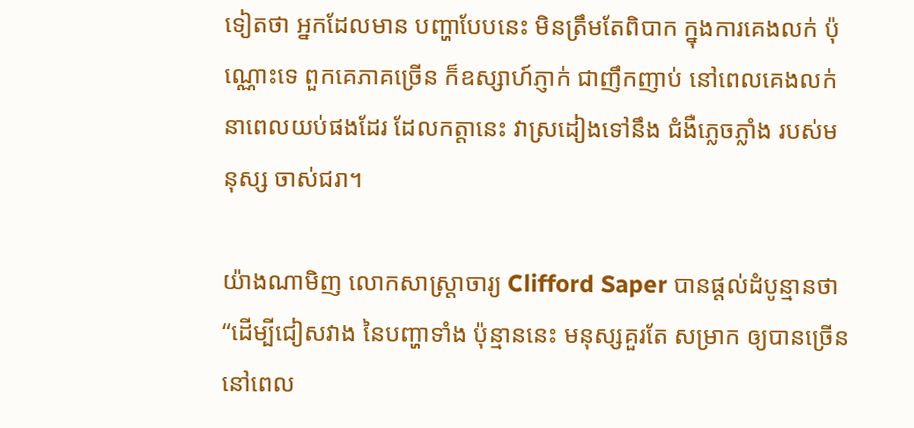ទៀតថា អ្នកដែលមាន បញ្ហាបែបនេះ មិនត្រឹមតែពិបាក ក្នុងការគេងលក់ ប៉ុណ្ណោះទេ ពួកគេភាគច្រើន ក៏ឧស្សាហ៍ភ្ញាក់ ជាញឹកញាប់ នៅពេលគេងលក់ នាពេលយប់ផងដែរ ដែលកត្តានេះ វាស្រដៀងទៅនឹង ជំងឺភ្លេចភ្លាំង របស់មនុស្ស ចាស់ជរា។

យ៉ាងណាមិញ លោកសាស្រ្តាចារ្យ Clifford Saper បានផ្តល់ដំបូន្មានថា “ដើម្បីជៀសវាង នៃបញ្ហាទាំង ប៉ុន្មាននេះ មនុស្សគួរតែ សម្រាក ឲ្យបានច្រើន នៅពេល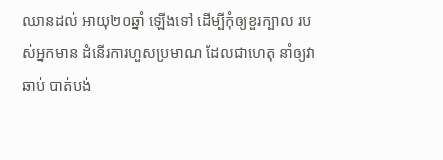ឈានដល់ អាយុ២០ឆ្នាំ ឡើងទៅ ដើម្បីកុំឲ្យខួរក្បាល របស់អ្នកមាន ដំនើរការហួសប្រមាណ ដែលជាហេតុ នាំឲ្យវាឆាប់ បាត់បង់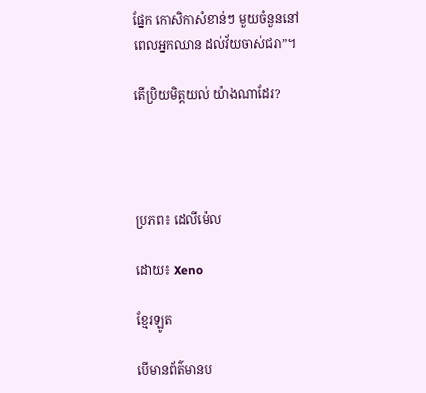ផ្នែក កោសិកាសំខាន់ៗ មួយចំនួននៅ ពេលអ្នកឈាន ដល់វ័យចាស់ជរា”។

តើប្រិយមិត្តយល់ យ៉ាងណាដែរ?




ប្រភព៖ ដេលីម៉េល

ដោយ៖ Xeno

ខ្មែរឡូត

បើមានព័ត៌មានប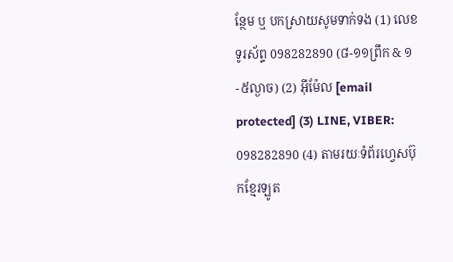ន្ថែម ឬ បកស្រាយសូមទាក់ទង (1) លេខទូរស័ព្ទ 098282890 (៨-១១ព្រឹក & ១-៥ល្ងាច) (2) អ៊ីម៉ែល [email protected] (3) LINE, VIBER: 098282890 (4) តាមរយៈទំព័រហ្វេសប៊ុកខ្មែរឡូត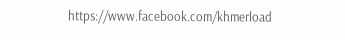https://www.facebook.com/khmerload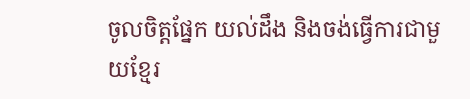ចូលចិត្តផ្នែក យល់ដឹង និងចង់ធ្វើការជាមួយខ្មែរ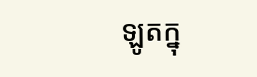ឡូតក្នុ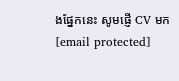ងផ្នែកនេះ សូមផ្ញើ CV មក [email protected]